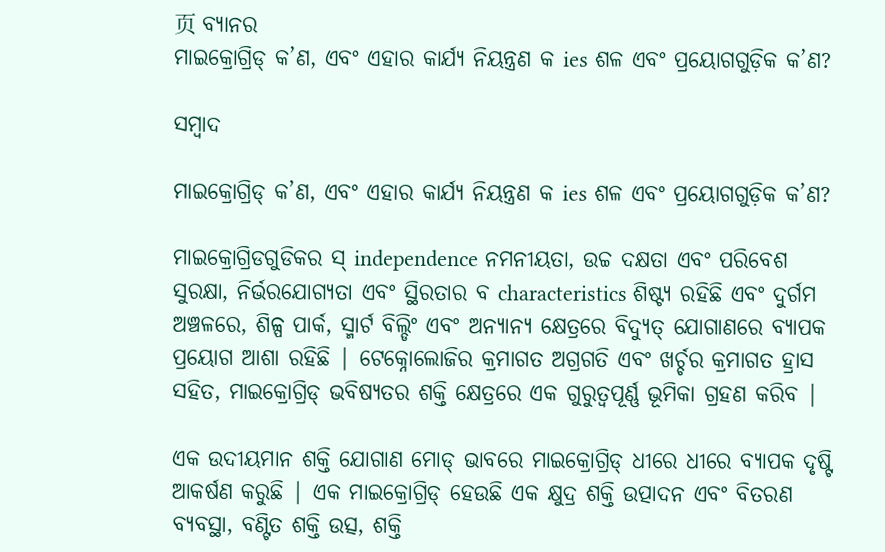页 ବ୍ୟାନର
ମାଇକ୍ରୋଗ୍ରିଡ୍ କ’ଣ, ଏବଂ ଏହାର କାର୍ଯ୍ୟ ନିୟନ୍ତ୍ରଣ କ ies ଶଳ ଏବଂ ପ୍ରୟୋଗଗୁଡ଼ିକ କ’ଣ?

ସମ୍ବାଦ

ମାଇକ୍ରୋଗ୍ରିଡ୍ କ’ଣ, ଏବଂ ଏହାର କାର୍ଯ୍ୟ ନିୟନ୍ତ୍ରଣ କ ies ଶଳ ଏବଂ ପ୍ରୟୋଗଗୁଡ଼ିକ କ’ଣ?

ମାଇକ୍ରୋଗ୍ରିଡଗୁଡିକର ସ୍ independence ନମନୀୟତା, ଉଚ୍ଚ ଦକ୍ଷତା ଏବଂ ପରିବେଶ ସୁରକ୍ଷା, ନିର୍ଭରଯୋଗ୍ୟତା ଏବଂ ସ୍ଥିରତାର ବ characteristics ଶିଷ୍ଟ୍ୟ ରହିଛି ଏବଂ ଦୁର୍ଗମ ଅଞ୍ଚଳରେ, ଶିଳ୍ପ ପାର୍କ, ସ୍ମାର୍ଟ ବିଲ୍ଡିଂ ଏବଂ ଅନ୍ୟାନ୍ୟ କ୍ଷେତ୍ରରେ ବିଦ୍ୟୁତ୍ ଯୋଗାଣରେ ବ୍ୟାପକ ପ୍ରୟୋଗ ଆଶା ରହିଛି | ଟେକ୍ନୋଲୋଜିର କ୍ରମାଗତ ଅଗ୍ରଗତି ଏବଂ ଖର୍ଚ୍ଚର କ୍ରମାଗତ ହ୍ରାସ ସହିତ, ମାଇକ୍ରୋଗ୍ରିଡ୍ ଭବିଷ୍ୟତର ଶକ୍ତି କ୍ଷେତ୍ରରେ ଏକ ଗୁରୁତ୍ୱପୂର୍ଣ୍ଣ ଭୂମିକା ଗ୍ରହଣ କରିବ |

ଏକ ଉଦୀୟମାନ ଶକ୍ତି ଯୋଗାଣ ମୋଡ୍ ଭାବରେ ମାଇକ୍ରୋଗ୍ରିଡ୍ ଧୀରେ ଧୀରେ ବ୍ୟାପକ ଦୃଷ୍ଟି ଆକର୍ଷଣ କରୁଛି | ଏକ ମାଇକ୍ରୋଗ୍ରିଡ୍ ହେଉଛି ଏକ କ୍ଷୁଦ୍ର ଶକ୍ତି ଉତ୍ପାଦନ ଏବଂ ବିତରଣ ବ୍ୟବସ୍ଥା, ବଣ୍ଟିତ ଶକ୍ତି ଉତ୍ସ, ଶକ୍ତି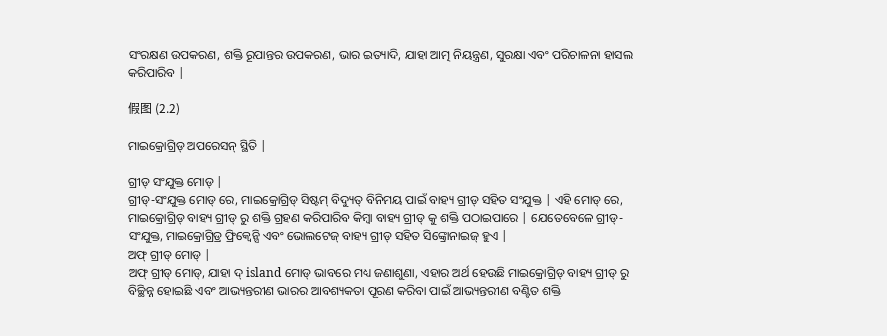ସଂରକ୍ଷଣ ଉପକରଣ, ଶକ୍ତି ରୂପାନ୍ତର ଉପକରଣ, ଭାର ଇତ୍ୟାଦି, ଯାହା ଆତ୍ମ ନିୟନ୍ତ୍ରଣ, ସୁରକ୍ଷା ଏବଂ ପରିଚାଳନା ହାସଲ କରିପାରିବ |

假图 (2.2)

ମାଇକ୍ରୋଗ୍ରିଡ୍ ଅପରେସନ୍ ସ୍ଥିତି |

ଗ୍ରୀଡ୍ ସଂଯୁକ୍ତ ମୋଡ୍ |
ଗ୍ରୀଡ୍-ସଂଯୁକ୍ତ ମୋଡ୍ ରେ, ମାଇକ୍ରୋଗ୍ରିଡ୍ ସିଷ୍ଟମ୍ ବିଦ୍ୟୁତ୍ ବିନିମୟ ପାଇଁ ବାହ୍ୟ ଗ୍ରୀଡ୍ ସହିତ ସଂଯୁକ୍ତ | ଏହି ମୋଡ୍ ରେ, ମାଇକ୍ରୋଗ୍ରିଡ୍ ବାହ୍ୟ ଗ୍ରୀଡ୍ ରୁ ଶକ୍ତି ଗ୍ରହଣ କରିପାରିବ କିମ୍ବା ବାହ୍ୟ ଗ୍ରୀଡ୍ କୁ ଶକ୍ତି ପଠାଇପାରେ | ଯେତେବେଳେ ଗ୍ରୀଡ୍-ସଂଯୁକ୍ତ, ମାଇକ୍ରୋଗ୍ରିଡ୍ର ଫ୍ରିକ୍ୱେନ୍ସି ଏବଂ ଭୋଲଟେଜ୍ ବାହ୍ୟ ଗ୍ରୀଡ୍ ସହିତ ସିଙ୍କ୍ରୋନାଇଜ୍ ହୁଏ |
ଅଫ୍ ଗ୍ରୀଡ୍ ମୋଡ୍ |
ଅଫ୍ ଗ୍ରୀଡ୍ ମୋଡ୍, ଯାହା ଦ୍ island ମୋଡ୍ ଭାବରେ ମଧ୍ୟ ଜଣାଶୁଣା, ଏହାର ଅର୍ଥ ହେଉଛି ମାଇକ୍ରୋଗ୍ରିଡ୍ ବାହ୍ୟ ଗ୍ରୀଡ୍ ରୁ ବିଚ୍ଛିନ୍ନ ହୋଇଛି ଏବଂ ଆଭ୍ୟନ୍ତରୀଣ ଭାରର ଆବଶ୍ୟକତା ପୂରଣ କରିବା ପାଇଁ ଆଭ୍ୟନ୍ତରୀଣ ବଣ୍ଟିତ ଶକ୍ତି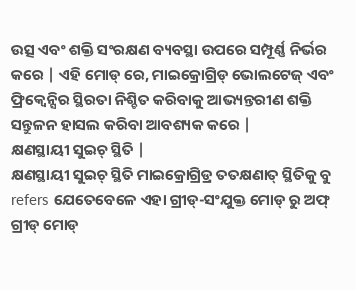ଉତ୍ସ ଏବଂ ଶକ୍ତି ସଂରକ୍ଷଣ ବ୍ୟବସ୍ଥା ଉପରେ ସମ୍ପୂର୍ଣ୍ଣ ନିର୍ଭର କରେ | ଏହି ମୋଡ୍ ରେ, ମାଇକ୍ରୋଗ୍ରିଡ୍ ଭୋଲଟେଜ୍ ଏବଂ ଫ୍ରିକ୍ୱେନ୍ସିର ସ୍ଥିରତା ନିଶ୍ଚିତ କରିବାକୁ ଆଭ୍ୟନ୍ତରୀଣ ଶକ୍ତି ସନ୍ତୁଳନ ହାସଲ କରିବା ଆବଶ୍ୟକ କରେ |
କ୍ଷଣସ୍ଥାୟୀ ସୁଇଚ୍ ସ୍ଥିତି |
କ୍ଷଣସ୍ଥାୟୀ ସୁଇଚ୍ ସ୍ଥିତି ମାଇକ୍ରୋଗ୍ରିଡ୍ର ତତକ୍ଷଣାତ୍ ସ୍ଥିତିକୁ ବୁ refers ଯେତେବେଳେ ଏହା ଗ୍ରୀଡ୍-ସଂଯୁକ୍ତ ମୋଡ୍ ରୁ ଅଫ୍ ଗ୍ରୀଡ୍ ମୋଡ୍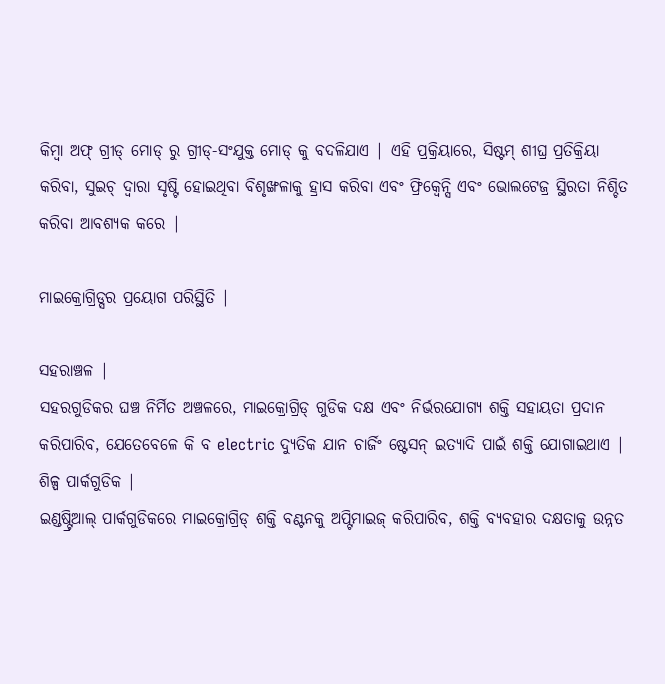କିମ୍ବା ଅଫ୍ ଗ୍ରୀଡ୍ ମୋଡ୍ ରୁ ଗ୍ରୀଡ୍-ସଂଯୁକ୍ତ ମୋଡ୍ କୁ ବଦଳିଯାଏ | ଏହି ପ୍ରକ୍ରିୟାରେ, ସିଷ୍ଟମ୍ ଶୀଘ୍ର ପ୍ରତିକ୍ରିୟା କରିବା, ସୁଇଚ୍ ଦ୍ୱାରା ସୃଷ୍ଟି ହୋଇଥିବା ବିଶୃଙ୍ଖଳାକୁ ହ୍ରାସ କରିବା ଏବଂ ଫ୍ରିକ୍ୱେନ୍ସି ଏବଂ ଭୋଲଟେଜ୍ର ସ୍ଥିରତା ନିଶ୍ଚିତ କରିବା ଆବଶ୍ୟକ କରେ |

ମାଇକ୍ରୋଗ୍ରିଡ୍ସର ପ୍ରୟୋଗ ପରିସ୍ଥିତି |

ସହରାଞ୍ଚଳ |
ସହରଗୁଡିକର ଘଞ୍ଚ ନିର୍ମିତ ଅଞ୍ଚଳରେ, ମାଇକ୍ରୋଗ୍ରିଡ୍ ଗୁଡିକ ଦକ୍ଷ ଏବଂ ନିର୍ଭରଯୋଗ୍ୟ ଶକ୍ତି ସହାୟତା ପ୍ରଦାନ କରିପାରିବ, ଯେତେବେଳେ କି ବ electric ଦ୍ୟୁତିକ ଯାନ ଚାର୍ଜିଂ ଷ୍ଟେସନ୍ ଇତ୍ୟାଦି ପାଇଁ ଶକ୍ତି ଯୋଗାଇଥାଏ |
ଶିଳ୍ପ ପାର୍କଗୁଡିକ |
ଇଣ୍ଡଷ୍ଟ୍ରିଆଲ୍ ପାର୍କଗୁଡିକରେ ମାଇକ୍ରୋଗ୍ରିଡ୍ ଶକ୍ତି ବଣ୍ଟନକୁ ଅପ୍ଟିମାଇଜ୍ କରିପାରିବ, ଶକ୍ତି ବ୍ୟବହାର ଦକ୍ଷତାକୁ ଉନ୍ନତ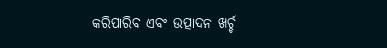କରିପାରିବ ଏବଂ ଉତ୍ପାଦନ ଖର୍ଚ୍ଚ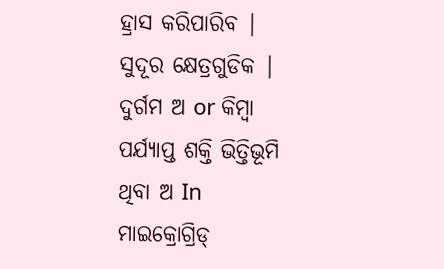ହ୍ରାସ କରିପାରିବ |
ସୁଦୂର କ୍ଷେତ୍ରଗୁଡିକ |
ଦୁର୍ଗମ ଅ or କିମ୍ବା ପର୍ଯ୍ୟାପ୍ତ ଶକ୍ତି ଭିତ୍ତିଭୂମି ଥିବା ଅ In ମାଇକ୍ରୋଗ୍ରିଡ୍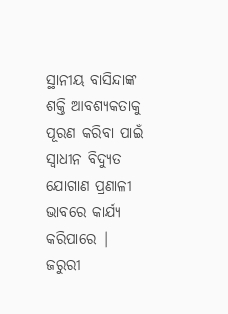ସ୍ଥାନୀୟ ବାସିନ୍ଦାଙ୍କ ଶକ୍ତି ଆବଶ୍ୟକତାକୁ ପୂରଣ କରିବା ପାଇଁ ସ୍ୱାଧୀନ ବିଦ୍ୟୁତ ଯୋଗାଣ ପ୍ରଣାଳୀ ଭାବରେ କାର୍ଯ୍ୟ କରିପାରେ |
ଜରୁରୀ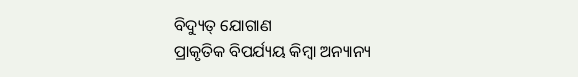ବିଦ୍ୟୁତ୍ ଯୋଗାଣ
ପ୍ରାକୃତିକ ବିପର୍ଯ୍ୟୟ କିମ୍ବା ଅନ୍ୟାନ୍ୟ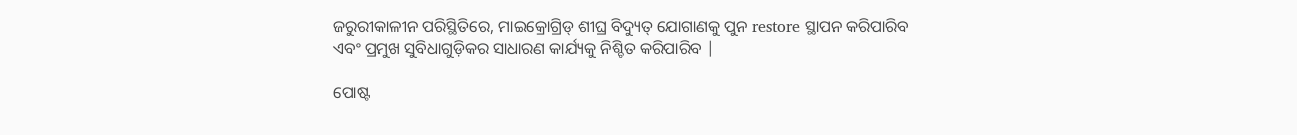ଜରୁରୀକାଳୀନ ପରିସ୍ଥିତିରେ, ମାଇକ୍ରୋଗ୍ରିଡ୍ ଶୀଘ୍ର ବିଦ୍ୟୁତ୍ ଯୋଗାଣକୁ ପୁନ restore ସ୍ଥାପନ କରିପାରିବ ଏବଂ ପ୍ରମୁଖ ସୁବିଧାଗୁଡ଼ିକର ସାଧାରଣ କାର୍ଯ୍ୟକୁ ନିଶ୍ଚିତ କରିପାରିବ |

ପୋଷ୍ଟ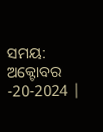ସମୟ: ଅକ୍ଟୋବର -20-2024 |